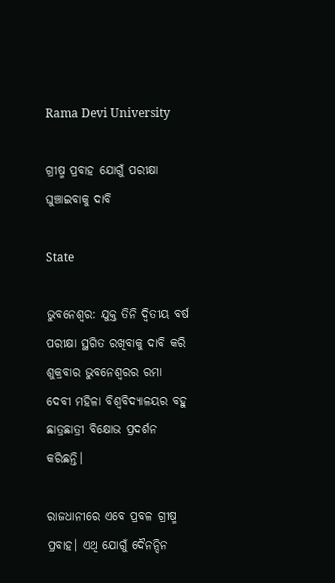Rama Devi University

ଗ୍ରୀଷ୍ମ ପ୍ରବାହ ଯୋଗୁଁ ପରୀକ୍ଷା ଘୁଞ୍ଚାଇବାକୁ ଦାବି

State

ଭୁବନେଶ୍ୱର: ଯୁକ୍ତ ତିନି ଦ୍ୱିତୀୟ ବର୍ଷ ପରୀକ୍ଷା ସ୍ଥଗିତ ରଖିବାକୁ ଦାବି କରି ଶୁକ୍ରବାର ଭୁବନେଶ୍ୱରର ରମା ଦେବୀ ମହିଳା ବିଶ୍ୱବିଦ୍ୟାଳୟର ବହୁ ଛାତ୍ରଛାତ୍ରୀ ବିକ୍ଷୋଭ ପ୍ରଦର୍ଶନ କରିଛନ୍ତି।

ରାଜଧାନୀରେ ଏବେ ପ୍ରବଳ ଗ୍ରୀଷ୍ମ ପ୍ରବାହ। ଏଥି ଯୋଗୁଁ ଦୈନନ୍ଦିନ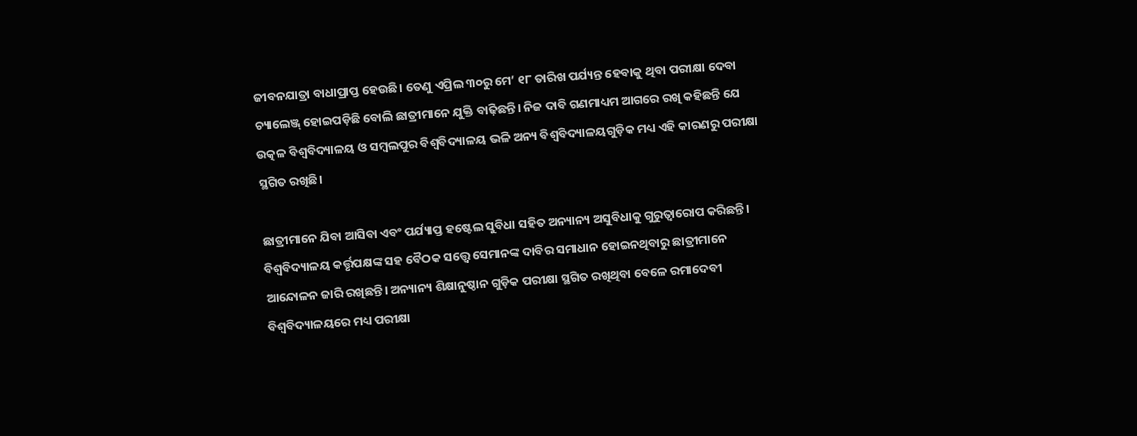ଜୀବନଯାତ୍ରା ବାଧାପ୍ରାପ୍ତ ହେଉଛି। ତେଣୁ ଏପ୍ରିଲ ୩୦ରୁ ମେ’ ୧୮ ତାରିଖ ପର୍ଯ୍ୟନ୍ତ ହେବାକୁ ଥିବା ପରୀକ୍ଷା ଦେବା ଚ୍ୟାଲେଞ୍ଜ୍ ହୋଇପଡ଼ିଛି ବୋଲି ଛାତ୍ରୀମାନେ ଯୁକ୍ତି ବାଢ଼ିଛନ୍ତି। ନିଜ ଦାବି ଗଣମାଧ୍ୟମ ଆଗରେ ରଖି କହିଛନ୍ତି ଯେ ଉତ୍କଳ ବିଶ୍ବବିଦ୍ୟାଳୟ ଓ ସମ୍ବଲପୁର ବିଶ୍ୱବିଦ୍ୟାଳୟ ଭଳି ଅନ୍ୟ ବିଶ୍ୱବିଦ୍ୟାଳୟଗୁଡ଼ିକ ମଧ୍ୟ ଏହି କାରଣରୁ ପରୀକ୍ଷା ସ୍ଥଗିତ ରଖିଛି।

ଛାତ୍ରୀମାନେ ଯିବା ଆସିବା ଏବଂ ପର୍ଯ୍ୟାପ୍ତ ହଷ୍ଟେଲ ସୁବିଧା ସହିତ ଅନ୍ୟାନ୍ୟ ଅସୁବିଧାକୁ ଗୁରୁତ୍ୱାରୋପ କରିଛନ୍ତି। ବିଶ୍ୱବିଦ୍ୟାଳୟ କର୍ତ୍ତୃପକ୍ଷଙ୍କ ସହ ବୈଠକ ସତ୍ତ୍ୱେ ସେମାନଙ୍କ ଦାବିର ସମାଧାନ ହୋଇନଥିବାରୁ ଛାତ୍ରୀମାନେ ଆନ୍ଦୋଳନ ଜାରି ରଖିଛନ୍ତି। ଅନ୍ୟାନ୍ୟ ଶିକ୍ଷାନୁଷ୍ଠାନ ଗୁଡ଼ିକ ପରୀକ୍ଷା ସ୍ଥଗିତ ରଖିଥିବା ବେଳେ ରମାଦେବୀ ବିଶ୍ୱବିଦ୍ୟାଳୟରେ ମଧ୍ୟ ପରୀକ୍ଷା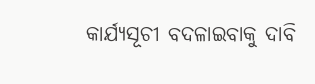କାର୍ଯ୍ୟସୂଚୀ ବଦଳାଇବାକୁ ଦାବି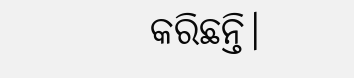କରିଛନ୍ତି।